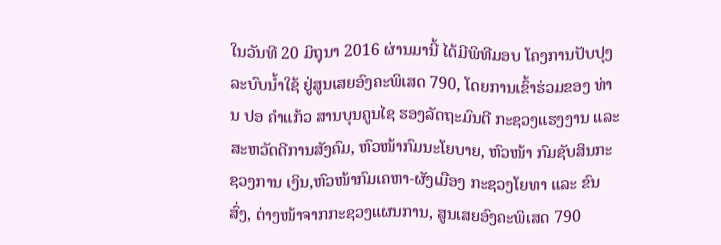ໃນວັນທີ 20 ມິຖຸນາ 2016 ຜ່ານມານີ້ ໄດ້ມີພິທີມອບ ໂຄງການປັບປຸງລະບົບນ້ຳໃຊ້ ຢູ່ສູນເສຍອົງຄະພິເສດ 790, ໂດຍການເຂົ້າຮ່ວມຂອງ ທ່ານ ປອ ຄຳແກ້ວ ສານບຸນຄູນໄຊ ຮອງລັດຖະມົນຕີ ກະຊວງແຮງງານ ແລະ ສະຫວັດດີການສັງຄົມ, ຫົວໜ້າກົມນະໂຍບາຍ, ຫົວໜ້າ ກົມຊັບສິນກະຊວງການ ເງິນ,ຫົວໜ້າກົມເຄຫາ-ຜັງເມືອງ ກະຊວງໂຍທາ ແລະ ຂົນສົ່ງ, ຕ່າງໜ້າຈາກກະຊວງແຜນການ, ສູນເສຍອົງຄະພິເສດ 790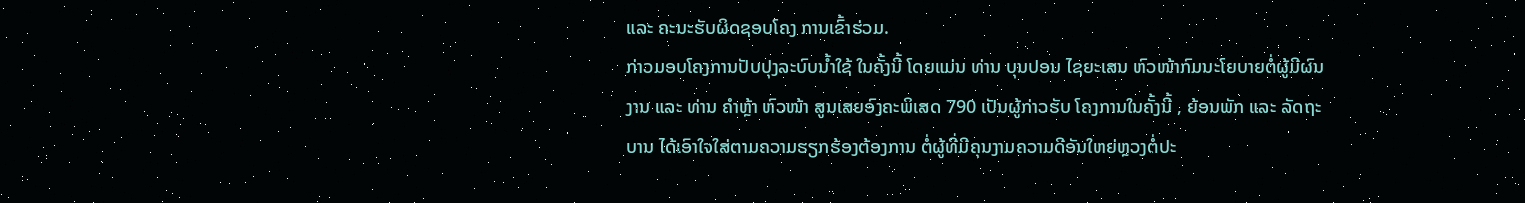ແລະ ຄະນະຮັບຜິດຊອບໂຄງ ການເຂົ້າຮ່ວມ.
ກ່າວມອບໂຄງການປັບປຸງລະບົບນ້ຳໃຊ້ ໃນຄັ້ງນີ້ ໂດຍແມ່ນ ທ່ານ ບຸນປອນ ໄຊຍະເສນ ຫົວໜ້າກົມນະໂຍບາຍຕໍ່ຜູ້ມີຜົນງານ ແລະ ທ່ານ ຄຳຫຼ້າ ຫົວໜ້າ ສູນເສຍອົງຄະພິເສດ 790 ເປັນຜູ້ກ່າວຮັບ ໂຄງການໃນຄັ້ງນີ້ , ຍ້ອນພັກ ແລະ ລັດຖະບານ ໄດ້ເອົາໃຈໃສ່ຕາມຄວາມຮຽກຮ້ອງຕ້ອງການ ຕໍ່ຜູ້ທີ່ມີຄຸນງາມຄວາມດີອັນໃຫຍ່ຫຼວງຕໍ່ປະ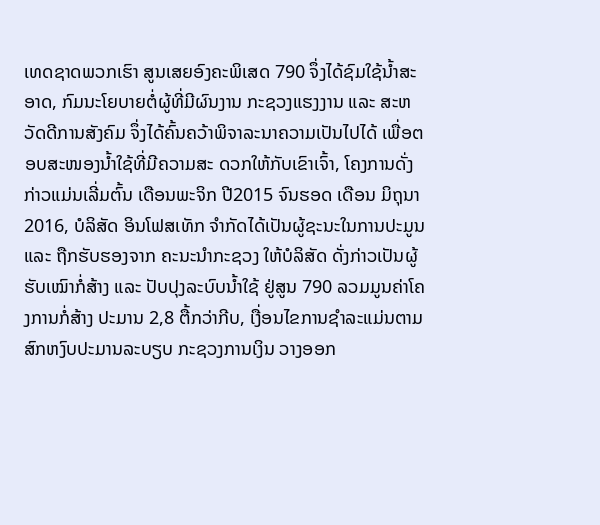ເທດຊາດພວກເຮົາ ສູນເສຍອົງຄະພິເສດ 790 ຈຶ່ງໄດ້ຊົມໃຊ້ນ້ຳສະອາດ, ກົມນະໂຍບາຍຕໍ່ຜູ້ທີ່ມີຜົນງານ ກະຊວງແຮງງານ ແລະ ສະຫວັດດີການສັງຄົມ ຈຶ່ງໄດ້ຄົ້ນຄວ້າພິຈາລະນາຄວາມເປັນໄປໄດ້ ເພື່ອຕອບສະໜອງນ້ຳໃຊ້ທີ່ມີຄວາມສະ ດວກໃຫ້ກັບເຂົາເຈົ້າ, ໂຄງການດັ່ງກ່າວແມ່ນເລີ່ມຕົ້ນ ເດືອນພະຈິກ ປີ2015 ຈົນຮອດ ເດືອນ ມິຖຸນາ 2016, ບໍລິສັດ ອິນໂຟສເທັກ ຈຳກັດໄດ້ເປັນຜູ້ຊະນະໃນການປະມູນ ແລະ ຖືກຮັບຮອງຈາກ ຄະນະນຳກະຊວງ ໃຫ້ບໍລິສັດ ດັ່ງກ່າວເປັນຜູ້ຮັບເໝົາກໍ່ສ້າງ ແລະ ປັບປຸງລະບົບນ້ຳໃຊ້ ຢູ່ສູນ 790 ລວມມູນຄ່າໂຄງການກໍ່ສ້າງ ປະມານ 2,8 ຕື້ກວ່າກີບ, ເງື່ອນໄຂການຊຳລະແມ່ນຕາມສົກຫງົບປະມານລະບຽບ ກະຊວງການເງິນ ວາງອອກ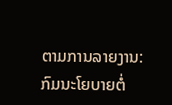ຕາມການລາຍງານ: ກົມນະໂຍບາຍຕໍ່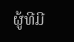ຜູ້ທີມີ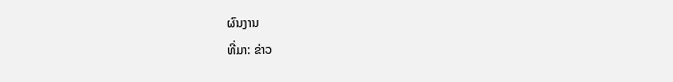ຜົນງານ
ທີ່ມາ: ຂ່າວ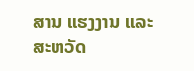ສານ ແຮງງານ ແລະ ສະຫວັດ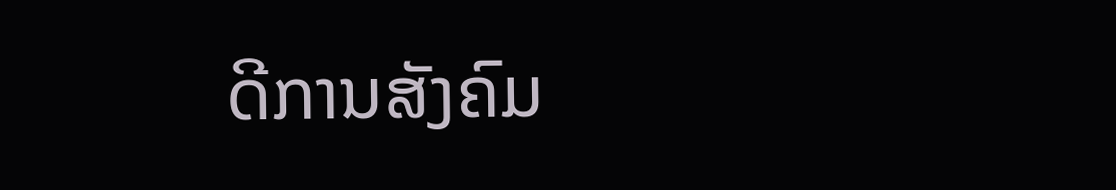ດີການສັງຄົມ